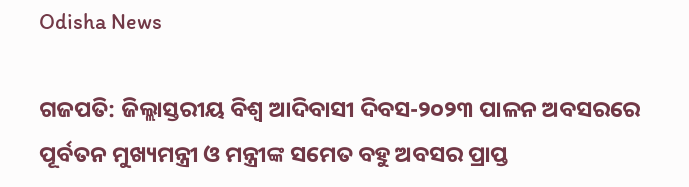Odisha News

ଗଜପତି: ଜିଲ୍ଲାସ୍ତରୀୟ ବିଶ୍ଵ ଆଦିବାସୀ ଦିବସ-୨୦୨୩ ପାଳନ ଅବସରରେ ପୂର୍ବତନ ମୁଖ୍ୟମନ୍ତ୍ରୀ ଓ ମନ୍ତ୍ରୀଙ୍କ ସମେତ ବହୁ ଅବସର ପ୍ରାପ୍ତ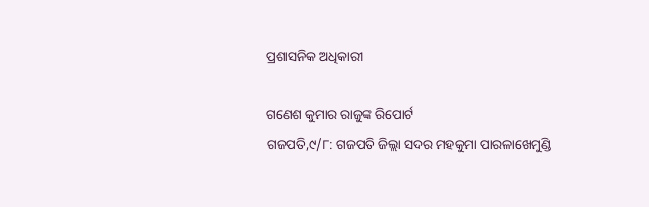ପ୍ରଶାସନିକ ଅଧିକାରୀ

ଗଣେଶ କୁମାର ରାଜୁଙ୍କ ରିପୋର୍ଟ
ଗଜପତି,୯/୮: ଗଜପତି ଜିଲ୍ଲା ସଦର ମହକୁମା ପାରଳାଖେମୁଣ୍ଡି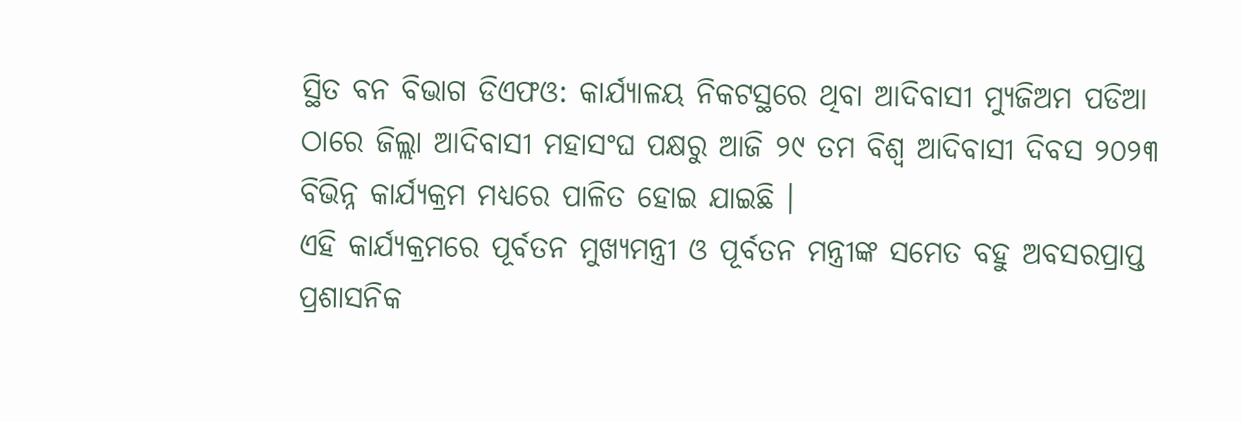ସ୍ଥିତ ବନ ବିଭାଗ ଡିଏଫଓ: କାର୍ଯ୍ୟାଳୟ ନିକଟସ୍ଥରେ ଥିବା ଆଦିବାସୀ ମ୍ୟୁଜିଅମ ପଡିଆ ଠାରେ ଜିଲ୍ଲା ଆଦିବାସୀ ମହାସଂଘ ପକ୍ଷରୁ ଆଜି ୨୯ ତମ ବିଶ୍ଵ ଆଦିବାସୀ ଦିବସ ୨୦୨୩ ବିଭିନ୍ନ କାର୍ଯ୍ୟକ୍ରମ ମଧ୍ୟରେ ପାଳିତ ହୋଇ ଯାଇଛି ।
ଏହି କାର୍ଯ୍ୟକ୍ରମରେ ପୂର୍ବତନ ମୁଖ୍ୟମନ୍ତ୍ରୀ ଓ ପୂର୍ବତନ ମନ୍ତ୍ରୀଙ୍କ ସମେତ ବହୁ ଅବସରପ୍ରାପ୍ତ ପ୍ରଶାସନିକ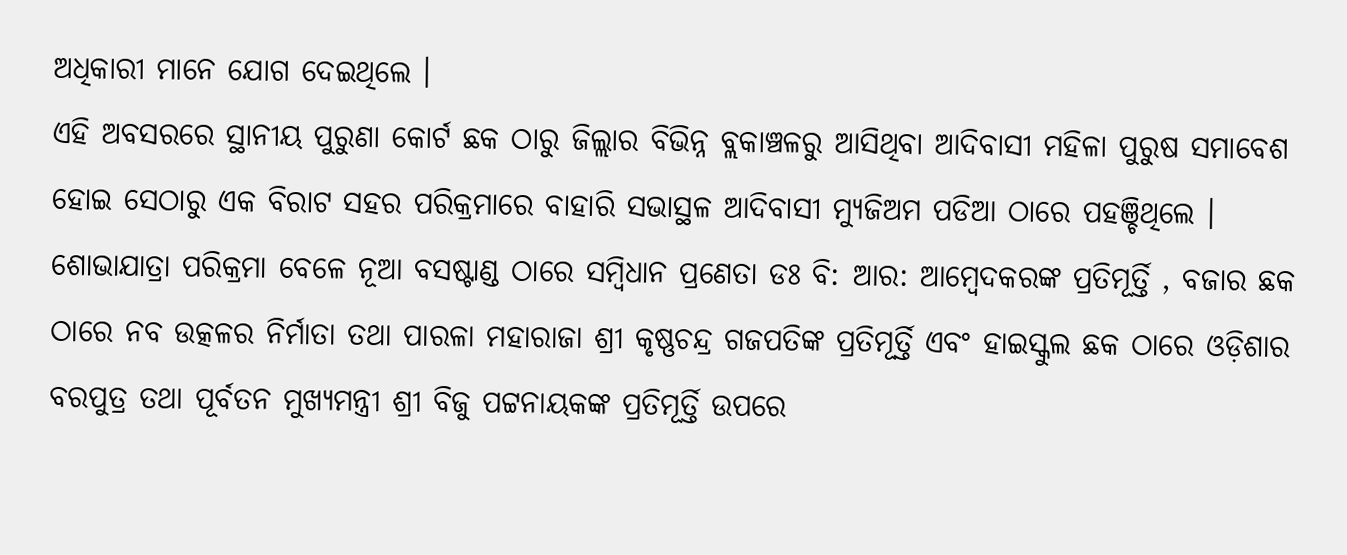ଅଧିକାରୀ ମାନେ ଯୋଗ ଦେଇଥିଲେ ।
ଏହି ଅବସରରେ ସ୍ଥାନୀୟ ପୁରୁଣା କୋର୍ଟ ଛକ ଠାରୁ ଜିଲ୍ଲାର ବିଭିନ୍ନ ବ୍ଲକାଞ୍ଚଳରୁ ଆସିଥିବା ଆଦିବାସୀ ମହିଳା ପୁରୁଷ ସମାବେଶ ହୋଇ ସେଠାରୁ ଏକ ବିରାଟ ସହର ପରିକ୍ରମାରେ ବାହାରି ସଭାସ୍ଥଳ ଆଦିବାସୀ ମ୍ୟୁଜିଅମ ପଡିଆ ଠାରେ ପହଞ୍ଚିଥିଲେ ।
ଶୋଭାଯାତ୍ରା ପରିକ୍ରମା ବେଳେ ନୂଆ ବସଷ୍ଟାଣ୍ଡ ଠାରେ ସମ୍ବିଧାନ ପ୍ରଣେତା ଡଃ ବି: ଆର: ଆମ୍ବେଦକରଙ୍କ ପ୍ରତିମୂର୍ତ୍ତି , ବଜାର ଛକ ଠାରେ ନବ ଉତ୍କଳର ନିର୍ମାତା ତଥା ପାରଳା ମହାରାଜା ଶ୍ରୀ କୃଷ୍ଣଚନ୍ଦ୍ର ଗଜପତିଙ୍କ ପ୍ରତିମୂର୍ତ୍ତି ଏବଂ ହାଇସ୍କୁଲ ଛକ ଠାରେ ଓଡ଼ିଶାର ବରପୁତ୍ର ତଥା ପୂର୍ବତନ ମୁଖ୍ୟମନ୍ତ୍ରୀ ଶ୍ରୀ ବିଜୁ ପଟ୍ଟନାୟକଙ୍କ ପ୍ରତିମୂର୍ତ୍ତି ଉପରେ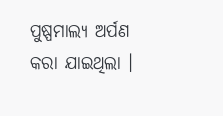ପୁଷ୍ପମାଲ୍ୟ ଅର୍ପଣ କରା ଯାଇଥିଲା ।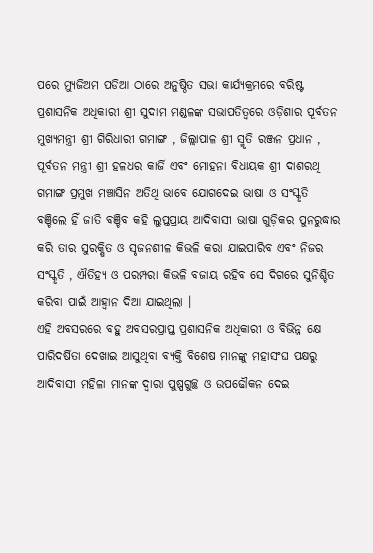ପରେ ମ୍ୟୁଜିଅମ ପଡିଆ ଠାରେ ଅନୁଷ୍ଠିତ ସଭା କାର୍ଯ୍ୟକ୍ରମରେ ବରିଷ୍ଟ ପ୍ରଶାସନିକ ଅଧିକାରୀ ଶ୍ରୀ ସୁଦାମ ମଣ୍ଡଳଙ୍କ ସଭାପତିତ୍ବରେ ଓଡ଼ିଶାର ପୂର୍ବତନ ମୁଖ୍ୟମନ୍ତ୍ରୀ ଶ୍ରୀ ଗିରିଧାରୀ ଗମାଙ୍ଗ , ଜିଲ୍ଲାପାଳ ଶ୍ରୀ ସ୍ମୃତି ରଞ୍ଜନ ପ୍ରଧାନ , ପୂର୍ବତନ ମନ୍ତ୍ରୀ ଶ୍ରୀ ହଳଧର କାର୍ଜି ଏବଂ ମୋହନା ବିଧାୟକ ଶ୍ରୀ ଦାଶରଥି ଗମାଙ୍ଗ ପ୍ରମୁଖ ମଞ୍ଚାସିନ ଅତିଥି ଭାବେ ଯୋଗଦେଇ ଭାଷା ଓ ସଂସ୍କୃତି ବଞ୍ଚିଲେ ହିଁ ଜାତି ବଞ୍ଚିବ କହି ଲୁପ୍ତପ୍ରାୟ ଆଦିବାସୀ ଭାଷା ଗୁଡ଼ିକର ପୁନରୁଦ୍ଧାର କରି ତାର ସୁରକ୍ଷିତ ଓ ସୃଜନଶୀଳ କିଭଳି କରା ଯାଇପାରିବ ଏବଂ ନିଜର ସଂସ୍କୃତି , ଐତିହ୍ୟ ଓ ପରମ୍ପରା କିଭଳି ବଜାୟ ରହିବ ସେ ଦିଗରେ ସୁନିଶ୍ଚିତ କରିବା ପାଇଁ ଆହ୍ବାନ ଦିଆ ଯାଇଥିଲା ।
ଏହି ଅବସରରେ ବହୁ ଅବସରପ୍ରାପ୍ତ ପ୍ରଶାସନିକ ଅଧିକାରୀ ଓ ବିଭିନ୍ନ କ୍ଷେ ପାରିଦର୍ଷିତା ଦେଖାଇ ଆସୁଥିବା ବ୍ୟକ୍ତି ବିଶେଷ ମାନଙ୍କୁ ମହାସଂଘ ପକ୍ଷରୁ ଆଦିବାସୀ ମହିଳା ମାନଙ୍କ ଦ୍ଵାରା ପୁଷ୍ପଗୁଚ୍ଛ ଓ ଉପଢୌକନ ଦେଇ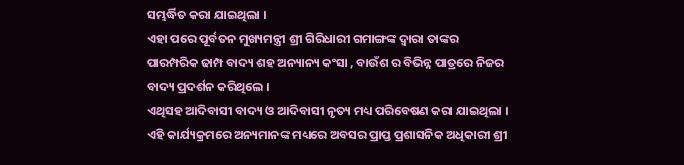ସମ୍ଭର୍ଦ୍ଧିତ କରା ଯାଇଥିଲା ।
ଏହା ପରେ ପୂର୍ବତନ ମୁଖ୍ୟମନ୍ତ୍ରୀ ଶ୍ରୀ ଗିରିଧାରୀ ଗମାଙ୍ଗଙ୍କ ଦ୍ଵାରା ତାଙ୍କର ପାରମ୍ପରିକ ଢାମ୍ପ ବାଦ୍ୟ ଶହ ଅନ୍ୟାନ୍ୟ କଂସା , ବାଉଁଶ ର ବିଭିନ୍ନ ପାତ୍ରରେ ନିଜର ବାଦ୍ୟ ପ୍ରଦର୍ଶନ କରିଥିଲେ ।
ଏଥିସହ ଆଦିବାସୀ ବାଦ୍ୟ ଓ ଆଦିବାସୀ ନୃତ୍ୟ ମଧ୍ୟ ପରିବେଷଣ କରା ଯାଇଥିଲା । ଏହି କାର୍ଯ୍ୟକ୍ରମରେ ଅନ୍ୟମାନଙ୍କ ମଧ୍ୟରେ ଅବସର ପ୍ରାପ୍ତ ପ୍ରଶାସନିକ ଅଧିକାରୀ ଶ୍ରୀ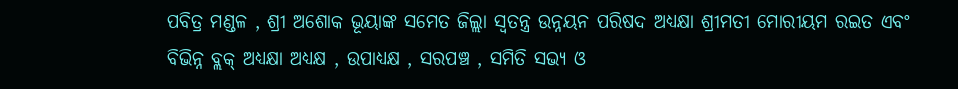ପବିତ୍ର ମଣ୍ଡଳ , ଶ୍ରୀ ଅଶୋକ ଭୂୟାଙ୍କ ସମେତ ଜିଲ୍ଲା ସ୍ଵତନ୍ତ୍ର ଉନ୍ନୟନ ପରିଷଦ ଅଧ୍ୟକ୍ଷା ଶ୍ରୀମତୀ ମୋରୀୟମ ରଇତ ଏବଂ ବିଭିନ୍ନ ବ୍ଲକ୍ ଅଧ୍ୟକ୍ଷା ଅଧ୍ୟକ୍ଷ , ଉପାଧ୍ୟକ୍ଷ , ସରପଞ୍ଚ , ସମିତି ସଭ୍ୟ ଓ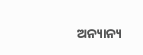ଅନ୍ୟାନ୍ୟ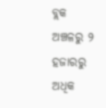ବ୍ଲକ ଅଞ୍ଚଳରୁ ୨ ହଜାରରୁ ଅଧିକ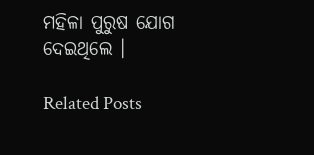ମହିଳା ପୁରୁଷ ଯୋଗ ଦେଇଥିଲେ ।

Related Posts